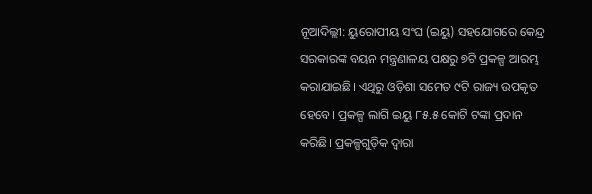ନୂଆଦିଲ୍ଲୀ: ୟୁ‌ରୋପୀୟ ସଂଘ (ଇୟୁ) ସହଯୋଗରେ କେନ୍ଦ୍ର ସରକାରଙ୍କ ବୟନ ମନ୍ତ୍ରଣାଳୟ ପକ୍ଷରୁ ୭ଟି ପ୍ରକଳ୍ପ ଆରମ୍ଭ କରାଯାଇଛି। ଏଥିରୁ ଓଡ଼ିଶା ସମେତ ୯ଟି ରାଜ୍ୟ ଉପକୃତ ହେବେ। ପ୍ରକଳ୍ପ ଲାଗି ଇୟୁ ୮୫.୫ କୋଟି ଟଙ୍କା ପ୍ରଦାନ କରିଛି। ପ୍ରକଳ୍ପଗୁଡ଼ିକ ଦ୍ବାରା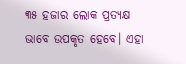୩୫ ହଜାର ଲୋକ ପ୍ରତ୍ୟକ୍ଷ ଭାବେ ଉପକୃତ ହେବେ। ଏହା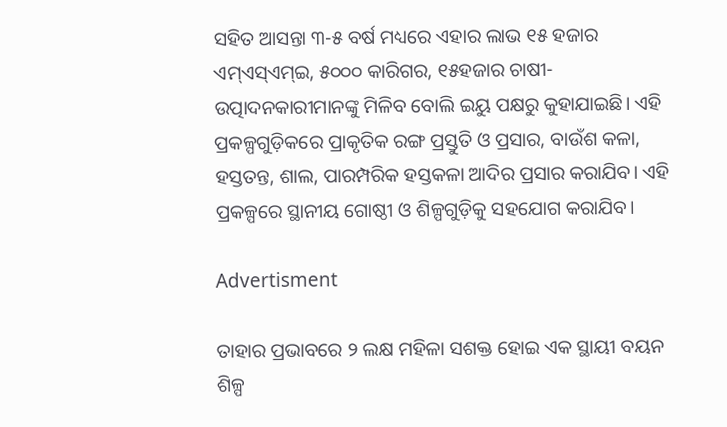ସହିତ ଆସନ୍ତା ୩-୫ ବର୍ଷ ମଧ୍ୟରେ ଏହାର ଲାଭ ୧୫ ହଜାର ଏମ୍ଏସ୍‌ଏମ୍‌ଇ, ୫୦୦୦ କାରିଗର, ୧୫ହଜାର ଚାଷୀ-ଉତ୍ପାଦନକାରୀମାନଙ୍କୁ ମିଳିବ ବୋଲି ଇୟୁ ପକ୍ଷରୁ କୁହାଯାଇଛି। ଏହି ପ୍ରକଳ୍ପଗୁଡ଼ିକରେ ପ୍ରାକୃତିକ ରଙ୍ଗ ପ୍ରସ୍ତୁତି ଓ ପ୍ରସାର, ବାଉଁଶ କଳା, ହସ୍ତତନ୍ତ, ଶାଲ, ପାରମ୍ପରିକ ହସ୍ତକଳା ଆଦିର ପ୍ରସାର କରାଯିବ। ଏହି ପ୍ରକଳ୍ପରେ ସ୍ଥାନୀୟ ଗୋଷ୍ଠୀ ଓ ଶିଳ୍ପଗୁଡ଼ିକୁ ସହଯୋଗ କରାଯିବ।

Advertisment

ତାହାର ପ୍ରଭାବରେ ୨ ଲକ୍ଷ ମହିଳା ସଶକ୍ତ ହୋଇ ଏକ ସ୍ଥାୟୀ ବୟନ ଶିଳ୍ପ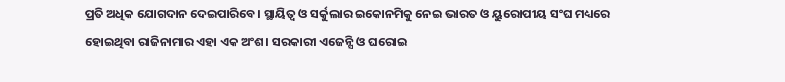ପ୍ରତି ଅଧିକ ଯୋଗଦାନ ଦେଇପାରିବେ। ସ୍ଥାୟିତ୍ବ ଓ ସର୍କୁଲାର ଇକୋନମିକୁ ନେଇ ଭାରତ ଓ ୟୁରୋପୀୟ ସଂଘ ମଧ୍ୟରେ ହୋଇଥିବା ରାଜିନାମାର ଏହା ଏକ ଅଂଶ। ସରକାରୀ ଏଜେନ୍ସି ଓ ଘରୋଇ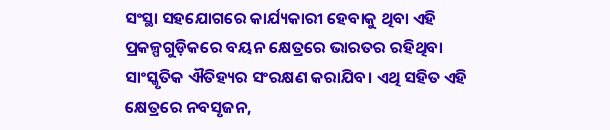ସଂସ୍ଥା ସହଯୋଗରେ କାର୍ଯ୍ୟକାରୀ ହେବାକୁ ଥିବା ଏହି ପ୍ରକଳ୍ପଗୁଡ଼ିକରେ ବୟନ କ୍ଷେତ୍ରରେ ଭାରତର ରହିଥିବା ସାଂସ୍କୃତିକ ଐତିହ୍ୟର ସଂରକ୍ଷଣ କରାଯିବ। ଏଥି ସହିତ ଏହି କ୍ଷେତ୍ରରେ ନବସୃଜନ,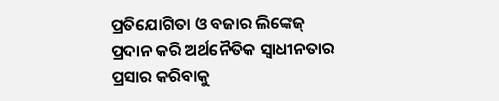ପ୍ରତିଯୋଗିତା ଓ ବଜାର ଲିଙ୍କେଜ୍ ପ୍ରଦାନ କରି ଅର୍ଥନୈତିକ ସ୍ବାଧୀନତାର ପ୍ରସାର କରିବାକୁ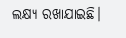ଲକ୍ଷ୍ୟ ରଖାଯାଇଛି।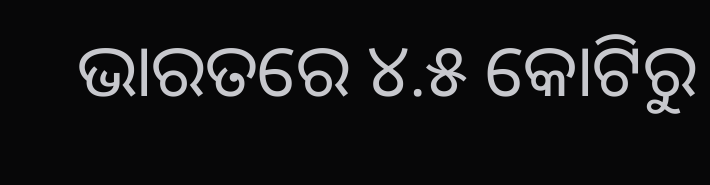ଭାରତରେ ୪.୫ କୋଟିରୁ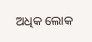ଅଧିକ ଲୋକ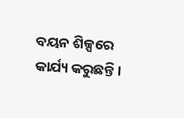ବୟନ ଶିଳ୍ପରେ କାର୍ଯ୍ୟ କରୁଛନ୍ତି।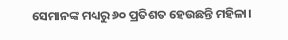ସେମାନଙ୍କ ମଧ୍ୟରୁ ୬୦ ପ୍ରତିଶତ ହେଉଛନ୍ତି ମହିଳା।